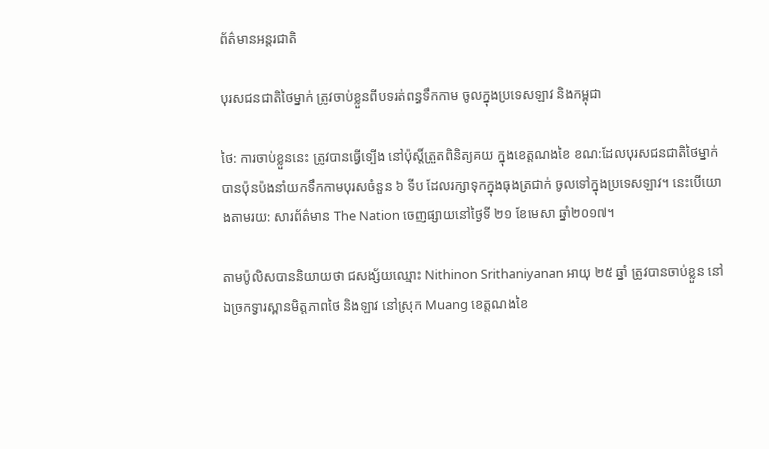ព័ត៌មានអន្តរជាតិ

បុរសជនជាតិថៃម្នាក់ ត្រូវចាប់ខ្លួនពីបទរត់ពន្ធទឹកកាម ចូលក្នុងប្រទេសឡាវ និងកម្ពុជា

ថៃ: ការចាប់ខ្លួននេះ ត្រូវបានធ្វើទ្បើង នៅប៉ុស្តិ៍ត្រួតពិនិត្យគយ ក្នុងខេត្តណងខៃ ខណ:ដែលបុរសជនជាតិថៃម្នាក់ បានប៉ុនប៉ងនាំយកទឹកកាមបុរសចំនួន ៦ ទីប ដែលរក្សាទុកក្នុងធុងត្រជាក់ ចូលទៅក្នុងប្រទេសឡាវ។ នេះបើយោងតាមរយ: សារព័ត៌មាន The Nation ចេញផ្សាយនៅថ្ងៃទី ២១ ខែមេសា ឆ្នាំ២០១៧។

តាមប៉ូលិសបាននិយាយថា ជសង្ស័យឈ្មោះ Nithinon Srithaniyanan អាយុ ២៥ ឆ្នាំ ត្រូវបានចាប់ខ្លួន នៅឯច្រកទ្វារស្ពានមិត្តភាពថៃ និងឡាវ នៅស្រុក Muang ខេត្តណងខៃ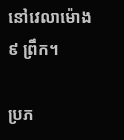នៅវេលាម៉ោង ៩ ព្រឹក។

ប្រភ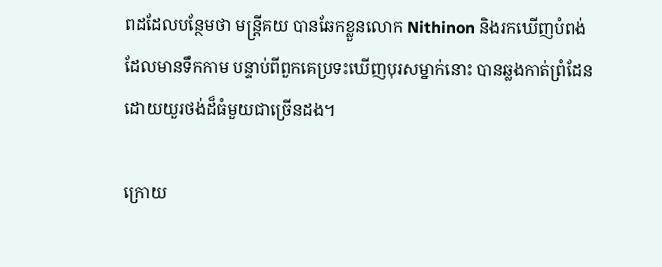ពដដែលបន្ថែមថា មន្ត្រីគយ បានឆែកខ្លួនលោក Nithinon និងរកឃើញបំពង់ដែលមានទឹកកាម បន្ទាប់ពីពួកគេប្រទះឃើញបុរសម្នាក់នោះ បានឆ្លងកាត់ព្រំដែនដោយយួរថង់ដ៏ធំមួយជាច្រើនដង។

ក្រោយ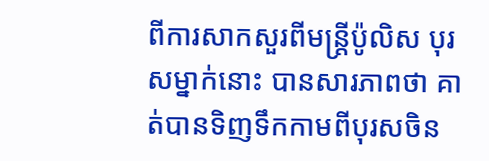ពីការសាកសួរពីមន្ត្រីប៉ូលិស បុរសម្នាក់នោះ បានសារភាពថា គាត់បានទិញទឹកកាមពីបុរសចិន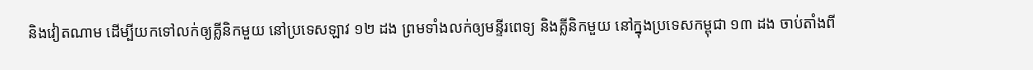និងវៀតណាម ដើម្បីយកទៅលក់ឲ្យគ្លីនិកមួយ នៅប្រទេសឡាវ ១២ ដង ព្រមទាំងលក់ឲ្យមន្ទីរពេទ្យ និងគ្លីនិកមួយ នៅក្នុងប្រទេសកម្ពុជា ១៣ ដង ចាប់តាំងពី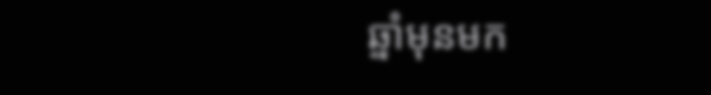ឆ្នាំមុនមក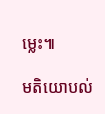ម្លេះ៕

មតិយោបល់